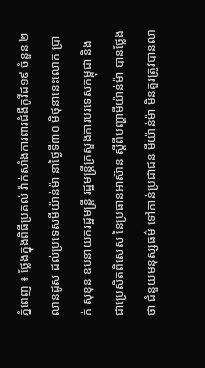ភ្នំពេញ ៖ ថ្លែងក្នុងពិធីប្រគល់ វ៉ាក់សាំងការពារជំងឺកូវីដ១៩ ចំនួន ២លានដូស ដល់ប្រទេសមីយ៉ាន់ម៉ា នាថ្ងៃទី៣០ មិថុនានេះលោក ប្រាក់ សុខុន ឧបនាយករដ្ឋមន្ត្រី រដ្ឋមន្ត្រីក្រសួងការបរទេសកម្ពុជា និង ជាប្រេសិតពិសេស នៃប្រធានអាស៊ាន ស្ដីពីបញ្ហាមីយ៉ាន់ម៉ា បានថ្លែងថា ជំនួយមនុស្សធម៌ ទៅកាន់ប្រជាជន មីយ៉ាន់ម៉ា មិនគួរត្រូវបានលា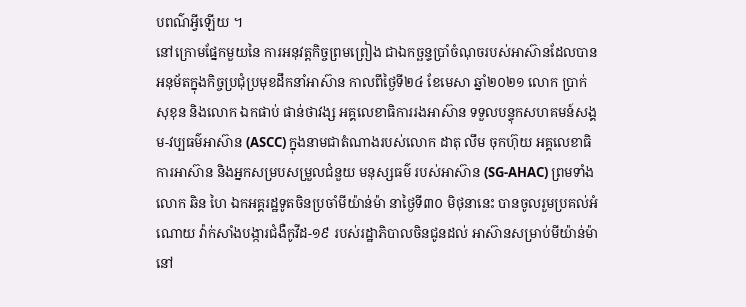បពណ៌អ្វីឡើយ ។
នៅក្រោមផ្នែកមួយនៃ ការអនុវត្តកិច្ចព្រមព្រៀង ជាឯកច្ឆន្ទប្រាំចំណុចរបស់អាស៊ានដែលបានអនុម័តក្នុងកិច្ចប្រជុំប្រមុខដឹកនាំអាស៊ាន កាលពីថ្ងៃទី២៤ ខែមេសា ឆ្នាំ២០២១ លោក ប្រាក់ សុខុន និងលោក ឯកផាប់ ផាន់ថាវង្ស អគ្គលេខាធិការរងអាស៊ាន ទទួលបន្ទុកសហគមន៍សង្គម-វប្បធម៌អាស៊ាន (ASCC) ក្នុងនាមជាតំណាងរបស់លោក ដាតុ លឹម ចុកហ៊ុយ អគ្គលេខាធិការអាស៊ាន និងអ្នកសម្របសម្រួលជំនួយ មនុស្សធម៌ របស់អាស៊ាន (SG-AHAC) ព្រមទាំងលោក ឆិន ហៃ ឯកអគ្គរដ្ឋទូតចិនប្រចាំមីយ៉ាន់ម៉ា នាថ្ងៃទី៣០ មិថុនានេះ បានចូលរួមប្រគល់អំណោយ វ៉ាក់សាំងបង្ការជំងឺកូវីដ-១៩ របស់រដ្ឋាភិបាលចិនជូនដល់ អាស៊ានសម្រាប់មីយ៉ាន់ម៉ា នៅ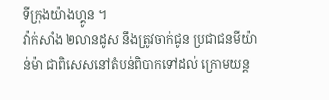ទីក្រុងយ៉ាងហ្គូន ។
វ៉ាក់សាំង ២លានដូស នឹងត្រូវចាក់ជូន ប្រជាជនមីយ៉ាន់ម៉ា ជាពិសេសនៅតំបន់ពិបាកទៅដល់ ក្រោមយន្ត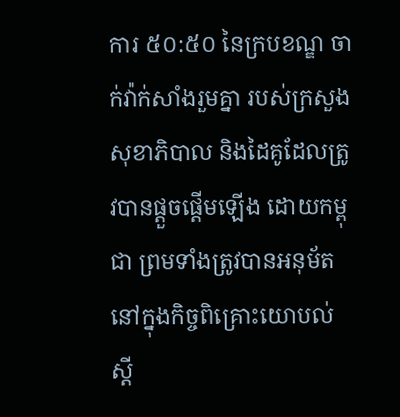ការ ៥០:៥០ នៃក្របខណ្ឌ ចាក់វ៉ាក់សាំងរួមគ្នា របស់ក្រសួងសុខាភិបាល និងដៃគូដែលត្រូវបានផ្តួចផ្តើមឡើង ដោយកម្ពុជា ព្រមទាំងត្រូវបានអនុម័ត នៅក្នុងកិច្ចពិគ្រោះយោបល់ ស្តី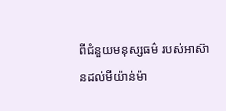ពីជំនួយមនុស្សធម៌ របស់អាស៊ានដល់មីយ៉ាន់ម៉ា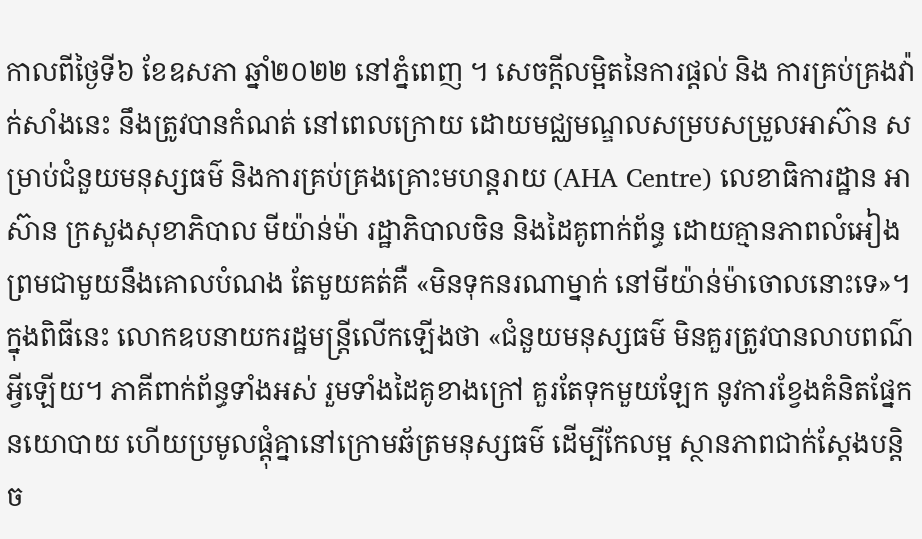កាលពីថ្ងៃទី៦ ខែឧសភា ឆ្នាំ២០២២ នៅភ្នំពេញ ។ សេចក្តីលម្អិតនៃការផ្តល់ និង ការគ្រប់គ្រងវ៉ាក់សាំងនេះ នឹងត្រូវបានកំណត់ នៅពេលក្រោយ ដោយមជ្ឈមណ្ឌលសម្របសម្រួលអាស៊ាន សម្រាប់ជំនួយមនុស្សធម៌ និងការគ្រប់គ្រងគ្រោះមហន្តរាយ (AHA Centre) លេខាធិការដ្ឋាន អាស៊ាន ក្រសួងសុខាភិបាល មីយ៉ាន់ម៉ា រដ្ឋាភិបាលចិន និងដៃគូពាក់ព័ន្ធ ដោយគ្មានភាពលំអៀង ព្រមជាមួយនឹងគោលបំណង តែមួយគត់គឺ «មិនទុកនរណាម្នាក់ នៅមីយ៉ាន់ម៉ាចោលនោះទេ»។
ក្នុងពិធីនេះ លោកឧបនាយករដ្ឋមន្រ្តីលើកឡើងថា «ជំនួយមនុស្សធម៌ មិនគួរត្រូវបានលាបពណ៌អ្វីឡើយ។ ភាគីពាក់ព័ន្ធទាំងអស់ រួមទាំងដៃគូខាងក្រៅ គួរតែទុកមួយឡែក នូវការខ្វែងគំនិតផ្នែកនយោបាយ ហើយប្រមូលផ្តុំគ្នានៅក្រោមឆ័ត្រមនុស្សធម៌ ដើម្បីកែលម្អ ស្ថានភាពជាក់ស្តែងបន្តិច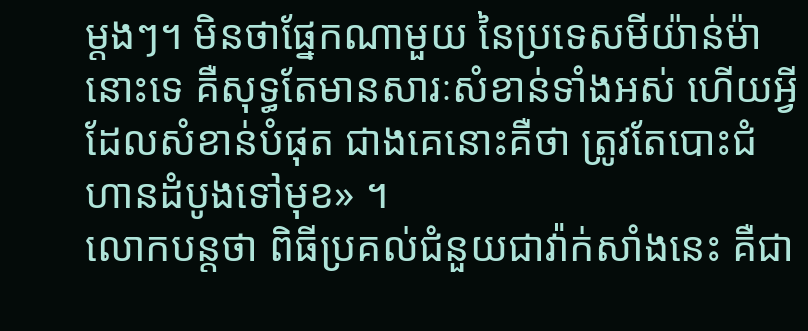ម្តងៗ។ មិនថាផ្នែកណាមួយ នៃប្រទេសមីយ៉ាន់ម៉ានោះទេ គឺសុទ្ធតែមានសារៈសំខាន់ទាំងអស់ ហើយអ្វីដែលសំខាន់បំផុត ជាងគេនោះគឺថា ត្រូវតែបោះជំហានដំបូងទៅមុខ» ។
លោកបន្តថា ពិធីប្រគល់ជំនួយជាវ៉ាក់សាំងនេះ គឺជា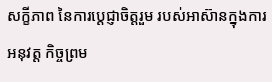សក្ខីភាព នៃការប្តេជ្ញាចិត្តរួម របស់អាស៊ានក្នុងការអនុវត្ត កិច្ចព្រម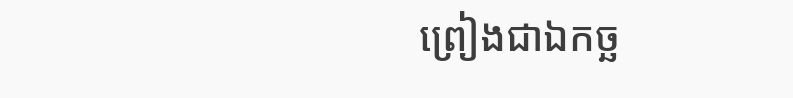ព្រៀងជាឯកច្ឆ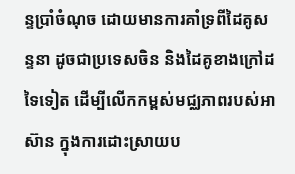ន្ទប្រាំចំណុច ដោយមានការគាំទ្រពីដៃគូសន្ទនា ដូចជាប្រទេសចិន និងដៃគូខាងក្រៅដទៃទៀត ដើម្បីលើកកម្ពស់មជ្ឈភាពរបស់អាស៊ាន ក្នុងការដោះស្រាយប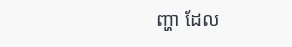ញ្ហា ដែល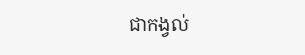ជាកង្វល់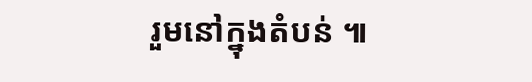រួមនៅក្នុងតំបន់ ៕